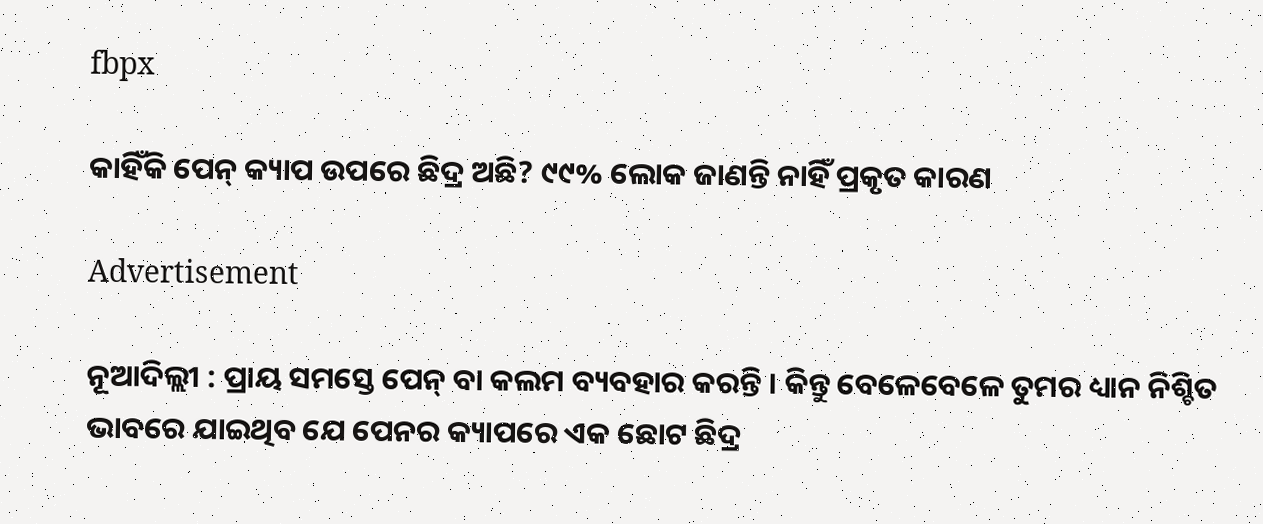fbpx

କାହିଁକି ପେନ୍ କ୍ୟାପ ଉପରେ ଛିଦ୍ର ଅଛି? ୯୯% ଲୋକ ଜାଣନ୍ତି ନାହିଁ ପ୍ରକୃତ କାରଣ

Advertisement

ନୂଆଦିଲ୍ଲୀ : ପ୍ରାୟ ସମସ୍ତେ ପେନ୍ ବା କଲମ ବ୍ୟବହାର କରନ୍ତି । କିନ୍ତୁ ବେଳେବେଳେ ତୁମର ଧ୍ୟାନ ନିଶ୍ଚିତ ଭାବରେ ଯାଇଥିବ ଯେ ପେନର କ୍ୟାପରେ ଏକ ଛୋଟ ଛିଦ୍ର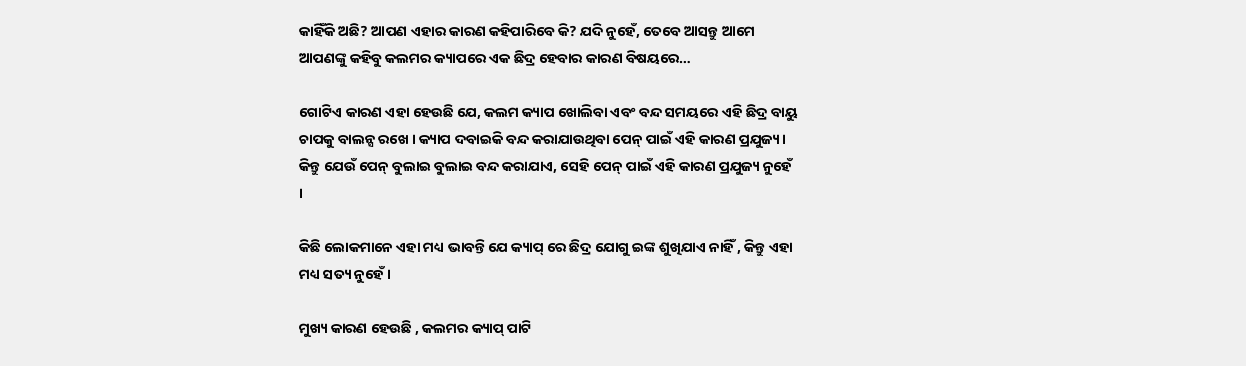କାହିଁକି ଅଛି? ଆପଣ ଏହାର କାରଣ କହିପାରିବେ କି? ଯଦି ନୁହେଁ, ତେବେ ଆସନ୍ତୁ ଆମେ ଆପଣଙ୍କୁ କହିବୁ କଲମର କ୍ୟାପରେ ଏକ ଛିଦ୍ର ହେବାର କାରଣ ବିଷୟରେ…

ଗୋଟିଏ କାରଣ ଏହା ହେଉଛି ଯେ, କଲମ କ୍ୟାପ ଖୋଲିବା ଏବଂ ବନ୍ଦ ସମୟରେ ଏହି ଛିଦ୍ର ବାୟୁ ଚାପକୁ ବାଲନ୍ସ ରଖେ । କ୍ୟାପ ଦବାଇକି ବନ୍ଦ କରାଯାଉଥିବା ପେନ୍ ପାଇଁ ଏହି କାରଣ ପ୍ରଯୁଜ୍ୟ । କିନ୍ତୁ ଯେଉଁ ପେନ୍ ବୁଲାଇ ବୁଲାଇ ବନ୍ଦ କରାଯାଏ, ସେହି ପେନ୍ ପାଇଁ ଏହି କାରଣ ପ୍ରଯୁଜ୍ୟ ନୁହେଁ ।

କିଛି ଲୋକମାନେ ଏହା ମଧ୍ୟ ଭାବନ୍ତି ଯେ କ୍ୟାପ୍ ରେ ଛିଦ୍ର ଯୋଗୁ ଇଙ୍କ ଶୁଖିଯାଏ ନାହିଁ , କିନ୍ତୁ ଏହା ମଧ୍ୟ ସତ୍ୟ ନୁହେଁ ।

ମୁଖ୍ୟ କାରଣ ହେଉଛି , କଲମର କ୍ୟାପ୍ ପାଟି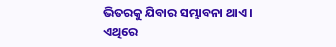ଭିତରକୁ ଯିବାର ସମ୍ଭାବନା ଥାଏ । ଏଥିରେ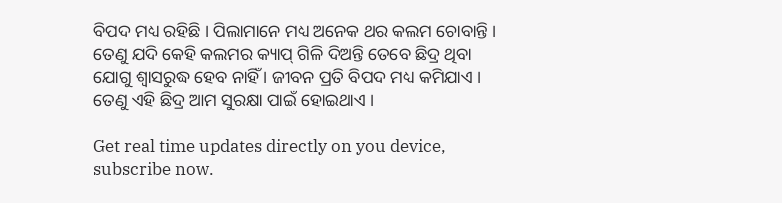ବିପଦ ମଧ୍ୟ ରହିଛି । ପିଲାମାନେ ମଧ୍ୟ ଅନେକ ଥର କଲମ ଚୋବାନ୍ତି । ତେଣୁ ଯଦି କେହି କଲମର କ୍ୟାପ୍ ଗିଳି ଦିଅନ୍ତି ତେବେ ଛିଦ୍ର ଥିବା ଯୋଗୁ ଶ୍ୱାସରୁଦ୍ଧ ହେବ ନାହିଁ । ଜୀବନ ପ୍ରତି ବିପଦ ମଧ୍ୟ କମିଯାଏ । ତେଣୁ ଏହି ଛିଦ୍ର ଆମ ସୁରକ୍ଷା ପାଇଁ ହୋଇଥାଏ ।

Get real time updates directly on you device, subscribe now.